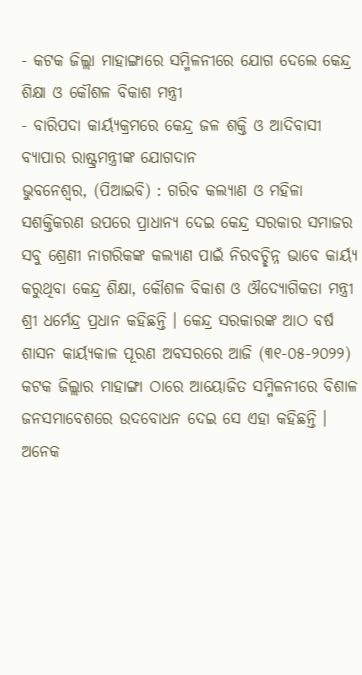- କଟକ ଜିଲ୍ଲା ମାହାଙ୍ଗାରେ ସମ୍ମିଳନୀରେ ଯୋଗ ଦେଲେ କେନ୍ଦ୍ର ଶିକ୍ଷା ଓ କୌଶଳ ବିକାଶ ମନ୍ତ୍ରୀ
- ବାରିପଦା କାର୍ୟ୍ୟକ୍ରମରେ କେନ୍ଦ୍ର ଜଳ ଶକ୍ତି ଓ ଆଦିବାସୀ ବ୍ୟାପାର ରାଷ୍ଟ୍ରମନ୍ତ୍ରୀଙ୍କ ଯୋଗଦାନ
ଭୁବନେଶ୍ୱର, (ପିଆଇବି) : ଗରିବ କଲ୍ୟାଣ ଓ ମହିଳା ସଶକ୍ତିକରଣ ଉପରେ ପ୍ରାଧାନ୍ୟ ଦେଇ କେନ୍ଦ୍ର ସରକାର ସମାଜର ସବୁ ଶ୍ରେଣୀ ନାଗରିକଙ୍କ କଲ୍ୟାଣ ପାଇଁ ନିରବଚ୍ଛିନ୍ନ ଭାବେ କାର୍ୟ୍ୟ କରୁଥିବା କେନ୍ଦ୍ର ଶିକ୍ଷା, କୌଶଳ ବିକାଶ ଓ ଔଦ୍ୟୋଗିକତା ମନ୍ତ୍ରୀ ଶ୍ରୀ ଧର୍ମେନ୍ଦ୍ର ପ୍ରଧାନ କହିଛନ୍ତି । କେନ୍ଦ୍ର ସରକାରଙ୍କ ଆଠ ବର୍ଷ ଶାସନ କାର୍ୟ୍ୟକାଳ ପୂରଣ ଅବସରରେ ଆଜି (୩୧-୦୫-୨୦୨୨) କଟକ ଜିଲ୍ଲାର ମାହାଙ୍ଗା ଠାରେ ଆୟୋଜିତ ସମ୍ମିଳନୀରେ ବିଶାଳ ଜନସମାବେଶରେ ଉଦବୋଧନ ଦେଇ ସେ ଏହା କହିଛନ୍ତି ।
ଅନେକ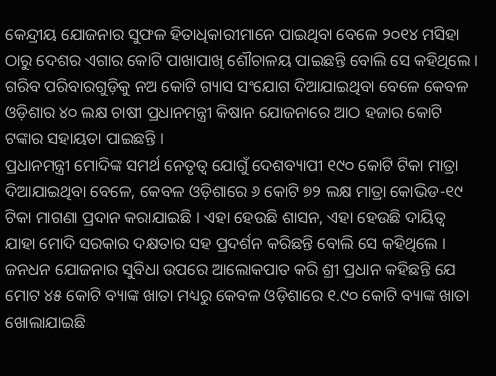କେନ୍ଦ୍ରୀୟ ଯୋଜନାର ସୁଫଳ ହିତାଧିକାରୀମାନେ ପାଇଥିବା ବେଳେ ୨୦୧୪ ମସିହା ଠାରୁ ଦେଶର ଏଗାର କୋଟି ପାଖାପାଖି ଶୌଚାଳୟ ପାଇଛନ୍ତି ବୋଲି ସେ କହିଥିଲେ । ଗରିବ ପରିବାରଗୁଡ଼ିକୁ ନଅ କୋଟି ଗ୍ୟାସ ସଂଯୋଗ ଦିଆଯାଇଥିବା ବେଳେ କେବଳ ଓଡ଼ିଶାର ୪୦ ଲକ୍ଷ ଚାଷୀ ପ୍ରଧାନମନ୍ତ୍ରୀ କିଷାନ ଯୋଜନାରେ ଆଠ ହଜାର କୋଟି ଟଙ୍କାର ସହାୟତା ପାଇଛନ୍ତି ।
ପ୍ରଧାନମନ୍ତ୍ରୀ ମୋଦିଙ୍କ ସମର୍ଥ ନେତୃତ୍ୱ ଯୋଗୁଁ ଦେଶବ୍ୟାପୀ ୧୯୦ କୋଟି ଟିକା ମାତ୍ରା ଦିଆଯାଇଥିବା ବେଳେ, କେବଳ ଓଡ଼ିଶାରେ ୬ କୋଟି ୭୨ ଲକ୍ଷ ମାତ୍ରା କୋଭିଡ-୧୯ ଟିକା ମାଗଣା ପ୍ରଦାନ କରାଯାଇଛି । ଏହା ହେଉଛି ଶାସନ, ଏହା ହେଉଛି ଦାୟିତ୍ୱ ଯାହା ମୋଦି ସରକାର ଦକ୍ଷତାର ସହ ପ୍ରଦର୍ଶନ କରିଛନ୍ତି ବୋଲି ସେ କହିଥିଲେ ।
ଜନଧନ ଯୋଜନାର ସୁବିଧା ଉପରେ ଆଲୋକପାତ କରି ଶ୍ରୀ ପ୍ରଧାନ କହିଛନ୍ତି ଯେ ମୋଟ ୪୫ କୋଟି ବ୍ୟାଙ୍କ ଖାତା ମଧ୍ୟରୁ କେବଳ ଓଡ଼ିଶାରେ ୧.୯୦ କୋଟି ବ୍ୟାଙ୍କ ଖାତା ଖୋଲାଯାଇଛି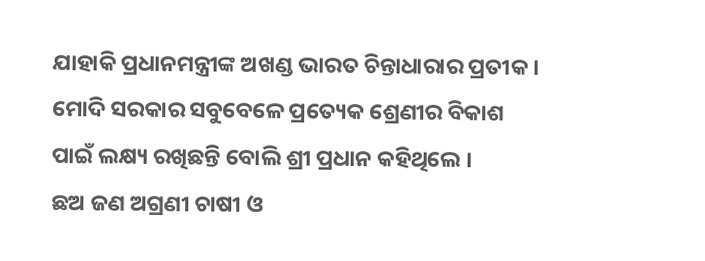ଯାହାକି ପ୍ରଧାନମନ୍ତ୍ରୀଙ୍କ ଅଖଣ୍ଡ ଭାରତ ଚିନ୍ତାଧାରାର ପ୍ରତୀକ । ମୋଦି ସରକାର ସବୁବେଳେ ପ୍ରତ୍ୟେକ ଶ୍ରେଣୀର ବିକାଶ ପାଇଁ ଲକ୍ଷ୍ୟ ରଖିଛନ୍ତି ବୋଲି ଶ୍ରୀ ପ୍ରଧାନ କହିଥିଲେ ।
ଛଅ ଜଣ ଅଗ୍ରଣୀ ଚାଷୀ ଓ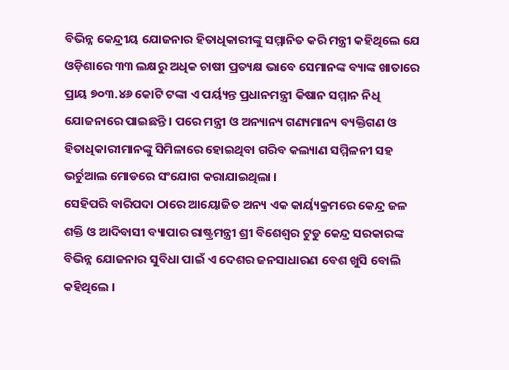ବିଭିନ୍ନ କେନ୍ଦ୍ରୀୟ ଯୋଜନାର ହିତାଧିକାରୀଙ୍କୁ ସମ୍ମାନିତ କରି ମନ୍ତ୍ରୀ କହିଥିଲେ ଯେ ଓଡ଼ିଶାରେ ୩୩ ଲକ୍ଷରୁ ଅଧିକ ଚାଷୀ ପ୍ରତ୍ୟକ୍ଷ ଭାବେ ସେମାନଙ୍କ ବ୍ୟାଙ୍କ ଖାତାରେ ପ୍ରାୟ ୭୦୩.୪୬ କୋଟି ଟଙ୍କା ଏ ପର୍ୟ୍ୟନ୍ତ ପ୍ରଧାନମନ୍ତ୍ରୀ କିଷାନ ସମ୍ମାନ ନିଧି ଯୋଜନାରେ ପାଇଛନ୍ତି । ପରେ ମନ୍ତ୍ରୀ ଓ ଅନ୍ୟାନ୍ୟ ଗଣ୍ୟମାନ୍ୟ ବ୍ୟକ୍ତିଗଣ ଓ ହିତାଧିକାରୀମାନଙ୍କୁ ସିମିଳାରେ ହୋଇଥିବା ଗରିବ କଲ୍ୟାଣ ସମ୍ମିଳନୀ ସହ ଭର୍ଚୁଆଲ ମୋଡରେ ସଂଯୋଗ କରାଯାଇଥିଲା ।
ସେହିପରି ବାରିପଦା ଠାରେ ଆୟୋଜିତ ଅନ୍ୟ ଏକ କାର୍ୟ୍ୟକ୍ରମରେ କେନ୍ଦ୍ର ଜଳ ଶକ୍ତି ଓ ଆଦିବାସୀ ବ୍ୟାପାର ରାଷ୍ଟ୍ରମନ୍ତ୍ରୀ ଶ୍ରୀ ବିଶେଶ୍ୱର ଟୁଡୁ କେନ୍ଦ୍ର ସରକାରଙ୍କ ବିଭିନ୍ନ ଯୋଜନାର ସୁବିଧା ପାଇଁ ଏ ଦେଶର ଜନସାଧାରଣ ବେଶ ଖୁସି ବୋଲି କହିଥିଲେ ।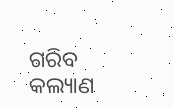ଗରିବ କଲ୍ୟାଣ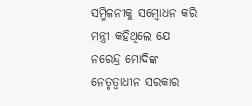ସମ୍ମିଳନୀକୁ ସମ୍ବୋଧନ କରି ମନ୍ତ୍ରୀ କହିଥିଲେ ଯେ ନରେନ୍ଦ୍ର ମୋଦିଙ୍କ ନେତୃତ୍ୱାଧୀନ ସରକାର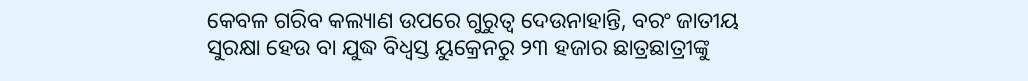କେବଳ ଗରିବ କଲ୍ୟାଣ ଉପରେ ଗୁରୁତ୍ୱ ଦେଉନାହାନ୍ତି, ବରଂ ଜାତୀୟ ସୁରକ୍ଷା ହେଉ ବା ଯୁଦ୍ଧ ବିଧ୍ୱସ୍ତ ୟୁକ୍ରେନରୁ ୨୩ ହଜାର ଛାତ୍ରଛାତ୍ରୀଙ୍କୁ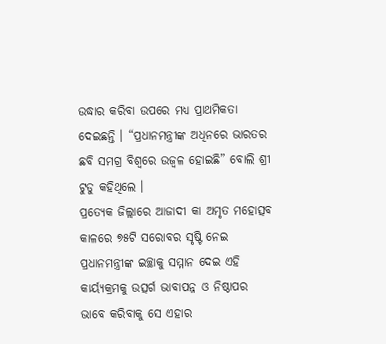ଉଦ୍ଧାର କରିବା ଉପରେ ମଧ୍ୟ ପ୍ରାଥମିକତା ଦେଇଛନ୍ତି । “ପ୍ରଧାନମନ୍ତ୍ରୀଙ୍କ ଅଧିନରେ ଭାରତର ଛବି ସମଗ୍ର ବିଶ୍ୱରେ ଉଜ୍ୱଳ ହୋଇଛି” ବୋଲି ଶ୍ରୀ ଟୁଡୁ କହିଥିଲେ ।
ପ୍ରତ୍ୟେକ ଜିଲ୍ଲାରେ ଆଜାଦୀ କା ଅମୃତ ମହୋତ୍ସବ କାଳରେ ୭୫ଟି ସରୋବର ସୃଷ୍ଟି ନେଇ ପ୍ରଧାନମନ୍ତ୍ରୀଙ୍କ ଇଚ୍ଛାକୁ ସମ୍ମାନ ଦେଇ ଏହି କାର୍ୟ୍ୟକ୍ରମକୁ ଉତ୍ସର୍ଗ ଭାବାପନ୍ନ ଓ ନିଷ୍ଠାପର ଭାବେ କରିବାକୁ ସେ ଏହାର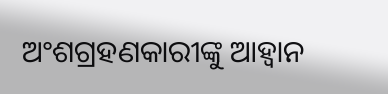ଅଂଶଗ୍ରହଣକାରୀଙ୍କୁ ଆହ୍ୱାନ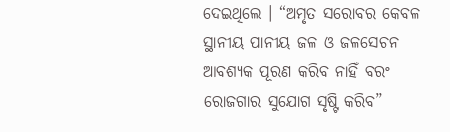ଦେଇଥିଲେ । “ଅମୃତ ସରୋବର କେବଳ ସ୍ଥାନୀୟ ପାନୀୟ ଜଳ ଓ ଜଳସେଚନ ଆବଶ୍ୟକ ପୂରଣ କରିବ ନାହିଁ ବରଂ ରୋଜଗାର ସୁଯୋଗ ସୃଷ୍ଟି କରିବ”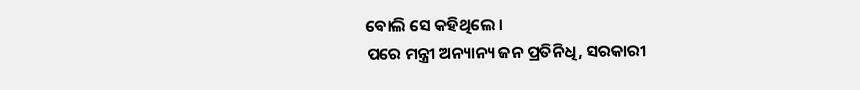ବୋଲି ସେ କହିଥିଲେ ।
ପରେ ମନ୍ତ୍ରୀ ଅନ୍ୟାନ୍ୟ ଜନ ପ୍ରତିନିଧି, ସରକାରୀ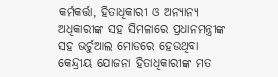କର୍ମକର୍ତ୍ତା, ହିତାଧିକାରୀ ଓ ଅନ୍ୟାନ୍ୟ ଅଧିକାରୀଙ୍କ ସହ ସିମଳାରେ ପ୍ରଧାନମନ୍ତ୍ରୀଙ୍କ ସହ ଭର୍ଚୁଆଲ ମୋଡରେ ହେଉଥିବା କେନ୍ଦ୍ରୀୟ ଯୋଜନା ହିତାଧିକାରୀଙ୍କ ମତ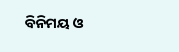ବିନିମୟ ଓ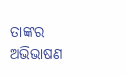ତାଙ୍କର ଅଭିଭାଷଣ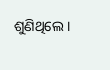ଶୁଣିଥିଲେ ।